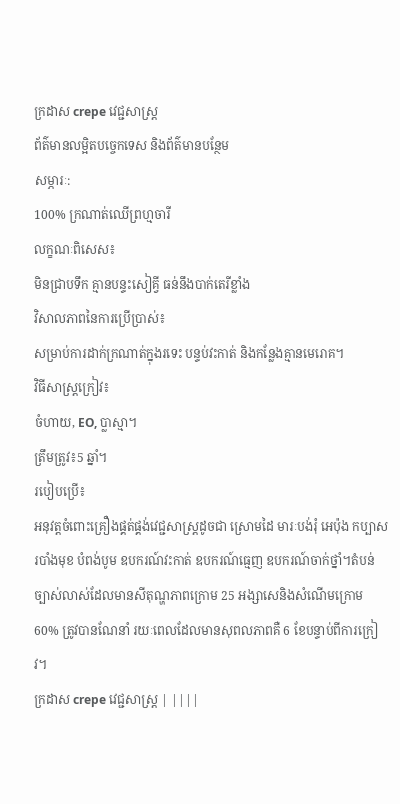ក្រដាស crepe វេជ្ជសាស្រ្ត
ព័ត៌មានលម្អិតបច្ចេកទេស និងព័ត៌មានបន្ថែម
សម្ភារៈ:
100% ក្រណាត់ឈើព្រហ្មចារី
លក្ខណៈពិសេស៖
មិនជ្រាបទឹក គ្មានបន្ទះសៀគ្វី ធន់នឹងបាក់តេរីខ្លាំង
វិសាលភាពនៃការប្រើប្រាស់៖
សម្រាប់ការដាក់ក្រណាត់ក្នុងរទេះ បន្ទប់វះកាត់ និងកន្លែងគ្មានមេរោគ។
វិធីសាស្រ្តក្រៀវ៖
ចំហាយ, EO, ប្លាស្មា។
ត្រឹមត្រូវ៖5 ឆ្នាំ។
របៀបប្រើ៖
អនុវត្តចំពោះគ្រឿងផ្គត់ផ្គង់វេជ្ជសាស្រ្តដូចជា ស្រោមដៃ មារៈបង់រុំ អេប៉ុង កប្បាស របាំងមុខ បំពង់បូម ឧបករណ៍វះកាត់ ឧបករណ៍ធ្មេញ ឧបករណ៍ចាក់ថ្នាំ។តំបន់ច្បាស់លាស់ដែលមានសីតុណ្ហភាពក្រោម 25 អង្សាសេនិងសំណើមក្រោម 60% ត្រូវបានណែនាំ រយៈពេលដែលមានសុពលភាពគឺ 6 ខែបន្ទាប់ពីការក្រៀវ។
ក្រដាស crepe វេជ្ជសាស្រ្ត | ||||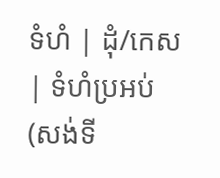ទំហំ | ដុំ/កេស | ទំហំប្រអប់ (សង់ទី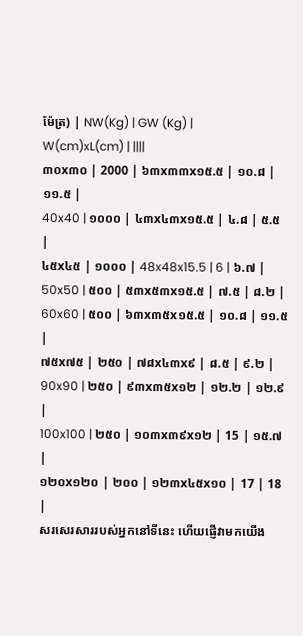ម៉ែត្រ) | NW(Kg) | GW (Kg) |
W(cm)xL(cm) | ||||
៣០x៣០ | 2000 | ៦៣x៣៣x១៥.៥ | ១០.៨ | ១១.៥ |
40x40 | ១០០០ | ៤៣x៤៣x១៥.៥ | ៤.៨ | ៥.៥ |
៤៥x៤៥ | ១០០០ | 48x48x15.5 | 6 | ៦.៧ |
50x50 | ៥០០ | ៥៣x៥៣x១៥.៥ | ៧.៥ | ៨.២ |
60x60 | ៥០០ | ៦៣x៣៥x១៥.៥ | ១០.៨ | ១១.៥ |
៧៥x៧៥ | ២៥០ | ៧៨x៤៣x៩ | ៨.៥ | ៩.២ |
90x90 | ២៥០ | ៩៣x៣៥x១២ | ១២.២ | ១២.៩ |
100x100 | ២៥០ | ១០៣x៣៩x១២ | 15 | ១៥.៧ |
១២០x១២០ | ២០០ | ១២៣x៤៥x១០ | 17 | 18 |
សរសេរសាររបស់អ្នកនៅទីនេះ ហើយផ្ញើវាមកយើង